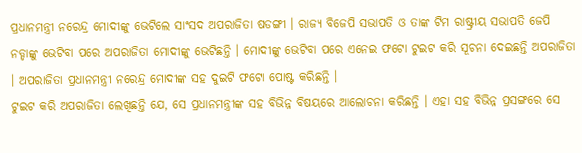ପ୍ରଧାନମନ୍ତ୍ରୀ ନରେନ୍ଦ୍ର ମୋଦୀଙ୍କୁ ଭେଟିଲେ ସାଂସଦ ଅପରାଜିତା ଷଡଙ୍ଗୀ । ରାଜ୍ୟ ବିଜେପି ସଭାପତି ଓ ତାଙ୍କ ଟିମ ରାଷ୍ଟ୍ରୀୟ ସଭାପତି ଜେପି ନଡ୍ଡାଙ୍କୁ ଭେଟିବା ପରେ ଅପରାଜିତା ମୋଦୀଙ୍କୁ ଭେଟିଛନ୍ତି । ମୋଦୀଙ୍କୁ ଭେଟିବା ପରେ ଏନେଇ ଫଟୋ ଟୁଇଟ କରି ସୂଚନା ଦେଇଛନ୍ତି ଅପରାଜିତା । ଅପରାଜିତା ପ୍ରଧାନମନ୍ତ୍ରୀ ନରେନ୍ଦ୍ର ମୋଦୀଙ୍କ ସହ ଦୁଇଟି ଫଟୋ ପୋଷ୍ଟ କରିଛନ୍ତି ।
ଟୁଇଟ କରି ଅପରାଜିତା ଲେଖିଛନ୍ତି ଯେ, ସେ ପ୍ରଧାନମନ୍ତ୍ରୀଙ୍କ ସହ ବିଭିନ୍ନ ବିଷୟରେ ଆଲୋଚନା କରିଛନ୍ତି । ଏହା ସହ ବିଭିନ୍ନ ପ୍ରସଙ୍ଗରେ ସେ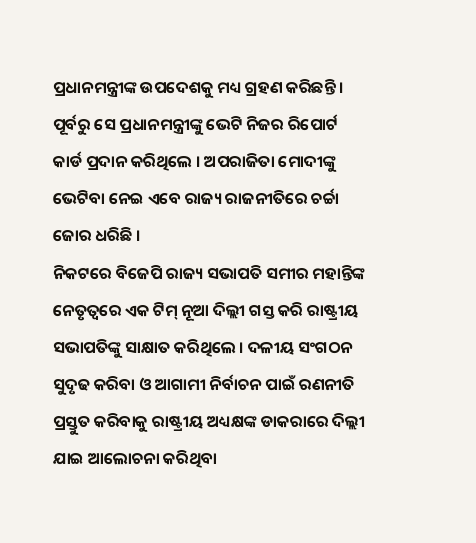ପ୍ରଧାନମନ୍ତ୍ରୀଙ୍କ ଉପଦେଶକୁ ମଧ୍ୟ ଗ୍ରହଣ କରିଛନ୍ତି । ପୂର୍ବରୁ ସେ ପ୍ରଧାନମନ୍ତ୍ରୀଙ୍କୁ ଭେଟି ନିଜର ରିପୋର୍ଟ କାର୍ଡ ପ୍ରଦାନ କରିଥିଲେ । ଅପରାଜିତା ମୋଦୀଙ୍କୁ ଭେଟିବା ନେଇ ଏବେ ରାଜ୍ୟ ରାଜନୀତିରେ ଚର୍ଚ୍ଚା ଜୋର ଧରିଛି ।
ନିକଟରେ ବିଜେପି ରାଜ୍ୟ ସଭାପତି ସମୀର ମହାନ୍ତିଙ୍କ ନେତୃତ୍ୱରେ ଏକ ଟିମ୍ ନୂଆ ଦିଲ୍ଲୀ ଗସ୍ତ କରି ରାଷ୍ଟ୍ରୀୟ ସଭାପତିଙ୍କୁ ସାକ୍ଷାତ କରିଥିଲେ । ଦଳୀୟ ସଂଗଠନ ସୁଦୃଢ କରିବା ଓ ଆଗାମୀ ନିର୍ବାଚନ ପାଇଁ ରଣନୀତି ପ୍ରସ୍ତୁତ କରିବାକୁ ରାଷ୍ଟ୍ରୀୟ ଅଧ୍ୟକ୍ଷଙ୍କ ଡାକରାରେ ଦିଲ୍ଲୀ ଯାଇ ଆଲୋଚନା କରିଥିବା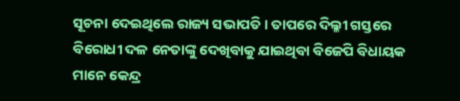ସୂଚନା ଦେଇଥିଲେ ରାଜ୍ୟ ସଭାପତି । ତାପରେ ଦିଲ୍ଳୀ ଗସ୍ତରେ ବିରୋଧୀ ଦଳ ନେତାଙ୍କୁ ଦେଖିବାକୁ ଯାଇଥିବା ବିଜେପି ବିଧାୟକ ମାନେ କେନ୍ଦ୍ର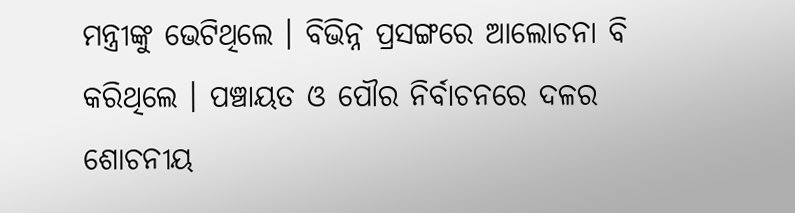ମନ୍ତ୍ରୀଙ୍କୁ ଭେଟିଥିଲେ । ବିଭିନ୍ନ ପ୍ରସଙ୍ଗରେ ଆଲୋଚନା ବି କରିଥିଲେ । ପଞ୍ଚାୟତ ଓ ପୌର ନିର୍ବାଚନରେ ଦଳର ଶୋଚନୀୟ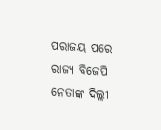ପରାଜୟ ପରେ ରାଜ୍ୟ ବିଜେପି ନେତାଙ୍କ ଦିଲ୍ଲୀ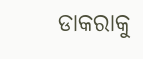ଡାକରାକୁ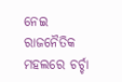ନେଇ ରାଜନୈତିକ ମହଲରେ ଚର୍ଚ୍ଚା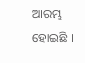ଆରମ୍ଭ ହୋଇଛି ।